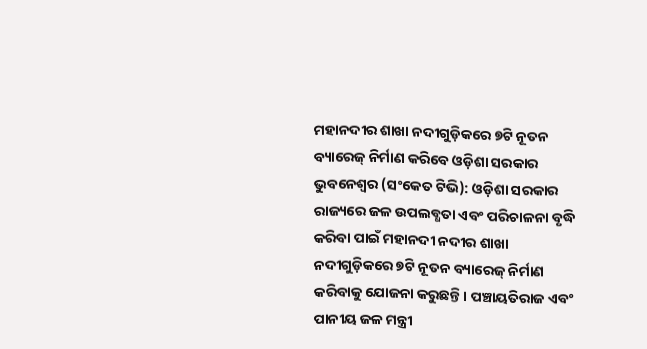ମହାନଦୀର ଶାଖା ନଦୀଗୁଡ଼ିକରେ ୭ଟି ନୂତନ ବ୍ୟାରେଜ୍ ନିର୍ମାଣ କରିବେ ଓଡ଼ିଶା ସରକାର
ଭୁବନେଶ୍ୱର (ସଂକେତ ଟିଭି): ଓଡ଼ିଶା ସରକାର ରାଜ୍ୟରେ ଜଳ ଉପଲବ୍ଧତା ଏବଂ ପରିଚାଳନା ବୃଦ୍ଧି କରିବା ପାଇଁ ମହାନଦୀ ନଦୀର ଶାଖା ନଦୀଗୁଡ଼ିକରେ ୭ଟି ନୂତନ ବ୍ୟାରେଜ୍ ନିର୍ମାଣ କରିବାକୁ ଯୋଜନା କରୁଛନ୍ତି। ପଞ୍ଚାୟତିରାଜ ଏବଂ ପାନୀୟ ଜଳ ମନ୍ତ୍ରୀ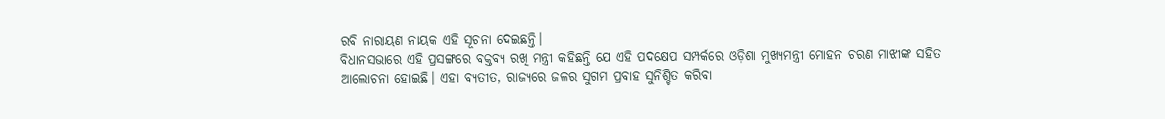ରବି ନାରାୟଣ ନାୟକ ଏହି ସୂଚନା ଦେଇଛନ୍ତି।
ବିଧାନସଭାରେ ଏହି ପ୍ରସଙ୍ଗରେ ବକ୍ତବ୍ୟ ରଖି ମନ୍ତ୍ରୀ କହିଛନ୍ତି ଯେ ଏହି ପଦକ୍ଷେପ ସମ୍ପର୍କରେ ଓଡ଼ିଶା ମୁଖ୍ୟମନ୍ତ୍ରୀ ମୋହନ ଚରଣ ମାଝୀଙ୍କ ସହିତ ଆଲୋଚନା ହୋଇଛି। ଏହା ବ୍ୟତୀତ, ରାଜ୍ୟରେ ଜଳର ସୁଗମ ପ୍ରବାହ ସୁନିଶ୍ଚିତ କରିବା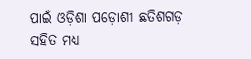ପାଇଁ ଓଡ଼ିଶା ପଡ଼ୋଶୀ ଛତିଶଗଡ଼ ସହିତ ମଧ୍ୟ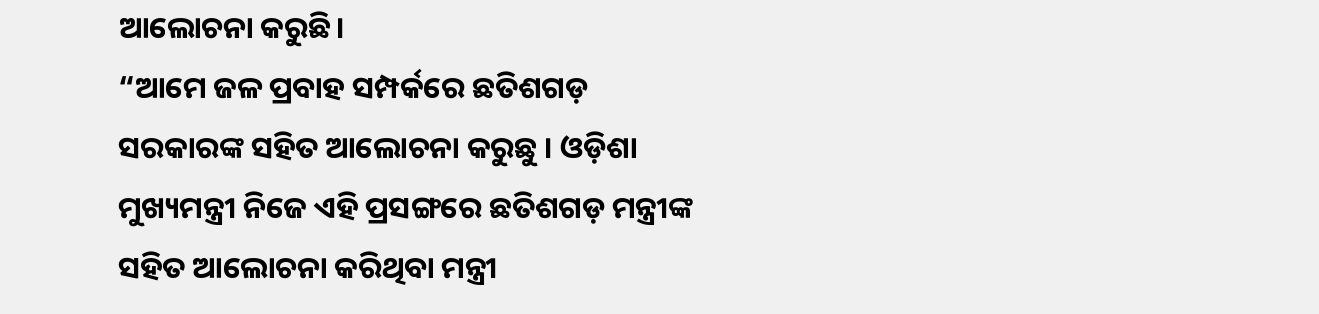ଆଲୋଚନା କରୁଛି।
“ଆମେ ଜଳ ପ୍ରବାହ ସମ୍ପର୍କରେ ଛତିଶଗଡ଼ ସରକାରଙ୍କ ସହିତ ଆଲୋଚନା କରୁଛୁ । ଓଡ଼ିଶା ମୁଖ୍ୟମନ୍ତ୍ରୀ ନିଜେ ଏହି ପ୍ରସଙ୍ଗରେ ଛତିଶଗଡ଼ ମନ୍ତ୍ରୀଙ୍କ ସହିତ ଆଲୋଚନା କରିଥିବା ମନ୍ତ୍ରୀ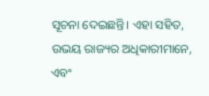ସୂଚନା ଦେଇଛନ୍ତି। ଏହା ସହିତ, ଉଭୟ ରାଜ୍ୟର ଅଧିକାରୀମାନେ, ଏବଂ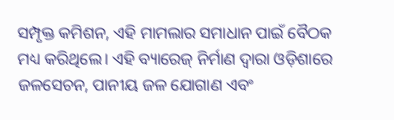ସମ୍ପୃକ୍ତ କମିଶନ, ଏହି ମାମଲାର ସମାଧାନ ପାଇଁ ବୈଠକ ମଧ୍ୟ କରିଥିଲେ। ଏହି ବ୍ୟାରେଜ୍ ନିର୍ମାଣ ଦ୍ୱାରା ଓଡ଼ିଶାରେ ଜଳସେଚନ, ପାନୀୟ ଜଳ ଯୋଗାଣ ଏବଂ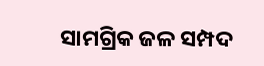ସାମଗ୍ରିକ ଜଳ ସମ୍ପଦ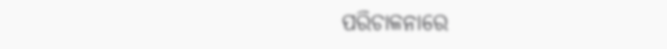ପରିଚାଳନାରେ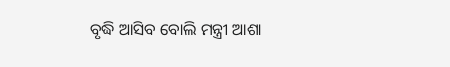ବୃଦ୍ଧି ଆସିବ ବୋଲି ମନ୍ତ୍ରୀ ଆଶା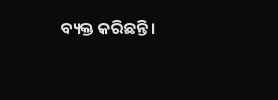ବ୍ୟକ୍ତ କରିଛନ୍ତି।